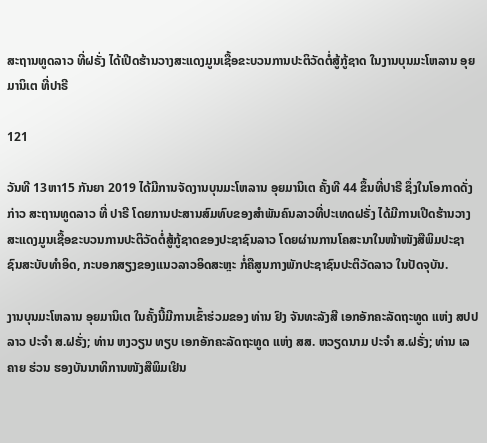ສະຖານທູດລາວ ທີ່ຝຣັ່ງ ໄດ້ເປີດຮ້ານວາງສະແດງມູນເຊື້ອຂະບວນການປະຕິວັດຕໍ່ສູ້ກູ້ຊາດ ໃນງານບຸນມະໂຫລານ ອຸຍມານິເຕ ທີ່ປາຣີ

121

ວັນທີ 13ຫາ15 ກັນຍາ 2019 ໄດ້ມີການຈັດງານບຸນມະໂຫລານ ອຸຍມານິເຕ ຄັ້ງທີ 44 ຂຶ້ນທີ່ປາຣີ ຊຶ່ງໃນໂອກາດດັ່ງກ່າວ ສະຖານທູດລາວ ທີ່ ປາຣີ ໂດຍການປະສານສົມທົບຂອງສຳພັນຄົນລາວທີ່ປະເທດຝຣັ່ງ ໄດ້ມີການເປີດຮ້ານວາງສະແດງມູນເຊື້ອຂະບວນການປະຕິວັດຕໍ່ສູ້ກູ້ຊາດຂອງປະຊາຊົນລາວ ໂດຍຜ່ານການໂຄສະນາໃນໜ້າໜັງສືພິມປະຊາຊົນສະບັບທໍາອິດ, ກະບອກສຽງຂອງແນວລາວອິດສະຫຼະ ກໍ່ຄືສູນກາງພັກປະຊາຊົນປະຕິວັດລາວ ໃນປັດຈຸບັນ.

ງານບຸນມະໂຫລານ ອຸຍມານິເຕ ໃນຄັ້ງນີ້ມີການເຂົ້າຮ່ວມຂອງ ທ່ານ ຢົງ ຈັນທະລັງສີ ເອກອັກຄະລັດຖະທູດ ແຫ່ງ ສປປ ລາວ ປະຈຳ ສ.ຝຣັ່ງ; ທ່ານ ຫງວຽນ ທຽບ ເອກອັກຄະລັດຖະທູດ ແຫ່ງ ສສ. ຫວຽດນາມ ປະຈຳ ສ.ຝຣັ່ງ; ທ່ານ ເລ ຄາຍ ຮ່ວນ ຮອງບັນນາທິການໜັງສືພິມເຢິນ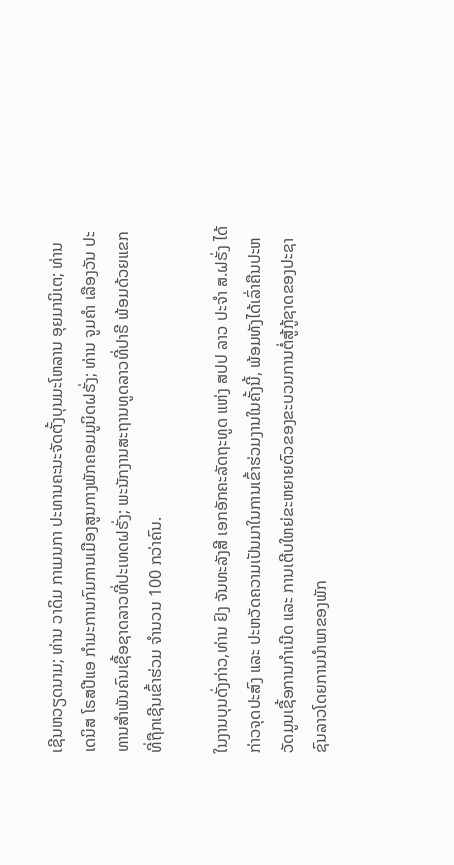ເຊີນຫວຽດນາມ; ທ່ານ ວາດິມ ກາເມນກາ ປະທານຄະນະຈັດຕັ້ງບຸນມະໂຫລານ ອຸຍມານິເຕ; ທ່ານ ເດນິສ ໂຣສປີແອ ກຳມະການກົມການເມືອງສູນກາງພັກຄອມມູນິດຝຣັ່ງ; ທ່ານ ຈູມຄຳ ເລືອງວັນ ປະທານສໍາພັນຄົນເຊື້ອຊາດລາວທີ່ປະເທດຝຣັ່ງ; ພະນັກງານສະຖານທູດລາວທີ່ປາຣີ ພ້ອມດ້ວຍແຂກທີ່ຖືກເຊີນເຂົ້າຮ່ວມ ຈຳນວນ 100 ກວ່າຄົນ.

ໃນງານບຸນດັ່ງກ່າວ,ທ່ານ ຢົງ ຈັນທະລັງສີ ເອກອັກຄະລັດຖະທູດ ແຫ່ງ ສປປ ລາວ ປະຈຳ ສ.ຝຣັ່ງ ໄດ້ກ່າວຈຸດປະສົງ ແລະ ປະຫວັດຄວາມເປັນມາໃນການເຂົ້າຮ່ວມງານໃນຄັ້ງນີ້, ພ້ອມທັງໄດ້ເລົ່າຄືນປະຫວັດມູນເຊື້ອການກຳເນີດ ແລະ ການເຕີບໃຫຍ່ຂະຫຍາຍຕົວຂອງຂະບວນການຕໍ່ສູ້ກູ້ຊາດຂອງປະຊາຊົນລາວໂດຍການນຳພາຂອງພັກ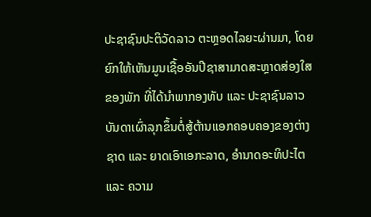ປະຊາຊົນປະຕິວັດລາວ ຕະຫຼອດໄລຍະຜ່ານມາ, ໂດຍຍົກໃຫ້ເຫັນມູນເຊື້ອອັນປີຊາສາມາດສະຫຼາດສ່ອງໃສຂອງພັກ ທີ່ໄດ້ນຳພາກອງທັບ ແລະ ປະຊາຊົນລາວບັນດາເຜົ່າລຸກຂຶ້ນຕໍ່ສູ້ຕ້ານແອກຄອບຄອງຂອງຕ່າງຊາດ ແລະ ຍາດເອົາເອກະລາດ, ອຳນາດອະທິປະໄຕ ແລະ ຄວາມ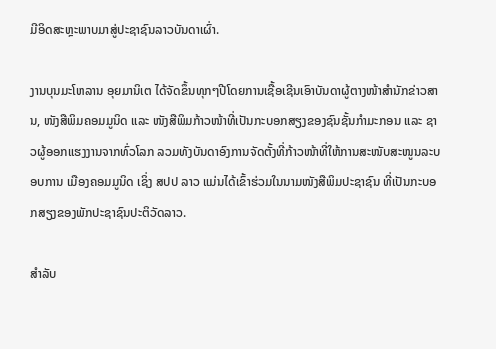ມີອິດສະຫຼະພາບມາສູ່ປະຊາຊົນລາວບັນດາເຜົ່າ.

ງານບຸນມະໂຫລານ ອຸຍມານິເຕ ໄດ້ຈັດຂຶ້ນທຸກໆປີໂດຍການເຊື້ອເຊີນເອົາບັນດາຜູ້ຕາງໜ້າສຳນັກຂ່າວສານ, ໜັງສືພິມຄອມມູນິດ ແລະ ໜັງສືພິມກ້າວໜ້າທີ່ເປັນກະບອກສຽງຂອງຊົນຊັ້ນກຳມະກອນ ແລະ ຊາວຜູ້ອອກແຮງງານຈາກທົ່ວໂລກ ລວມທັງບັນດາອົງການຈັດຕັ້ງທີ່ກ້າວໜ້າທີ່ໃຫ້ການສະໜັບສະໜູນລະບອບການ ເມືອງຄອມມູນິດ ເຊິ່ງ ສປປ ລາວ ແມ່ນໄດ້ເຂົ້າຮ່ວມໃນນາມໜັງສືພິມປະຊາຊົນ ທີ່ເປັນກະບອກສຽງຂອງພັກປະຊາຊົນປະຕິວັດລາວ.

ສຳລັບ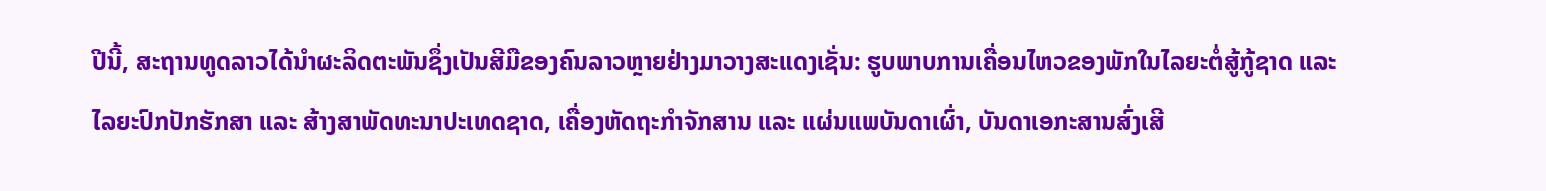ປີນີ້, ສະຖານທູດລາວໄດ້ນຳຜະລິດຕະພັນຊຶ່ງເປັນສີມືຂອງຄົນລາວຫຼາຍຢ່າງມາວາງສະແດງເຊັ່ນ: ຮູບພາບການເຄື່ອນໄຫວຂອງພັກໃນໄລຍະຕໍ່ສູ້ກູ້ຊາດ ແລະ ໄລຍະປົກປັກຮັກສາ ແລະ ສ້າງສາພັດທະນາປະເທດຊາດ, ເຄື່ອງຫັດຖະກຳຈັກສານ ແລະ ແຜ່ນແພບັນດາເຜົ່າ, ບັນດາເອກະສານສົ່ງເສີ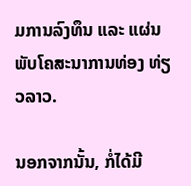ມການລົງທຶນ ແລະ ແຜ່ນພັບໂຄສະນາການທ່ອງ ທ່ຽວລາວ.

ນອກຈາກນັ້ນ, ກໍ່ໄດ້ມີ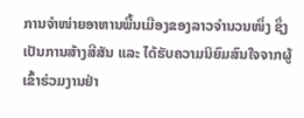ການຈໍາໜ່າຍອາຫານພື້ນເມືອງຂອງລາວຈຳນວນໜຶ່ງ ຊຶ່ງເປັນການສ້າງສີສັນ ແລະ ໄດ້ຮັບຄວາມນິຍົມສົນໃຈຈາກຜູ້ເຂົ້າຮ່ວມງານຢ່າ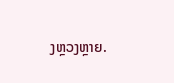ງຫຼວງຫຼາຍ.